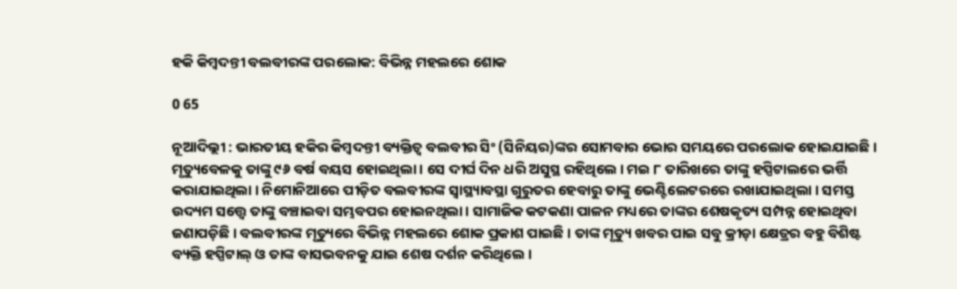ହକି କିମ୍ବଦନ୍ତୀ ବଲବୀରଙ୍କ ପରଲୋକ: ବିଭିନ୍ନ ମହଲରେ ଶୋକ

0 65

ନୂଆଦିଲ୍ଲୀ : ଭାରତୀୟ ହକିର କିମ୍ବଦନ୍ତୀ ବ୍ୟକ୍ତିତ୍ୱ ବଲବୀର ସିଂ (ସିନିୟର)ଙ୍କର ସୋମବାର ଭୋର ସମୟରେ ପରଲୋକ ହୋଇଯାଇଛି । ମୃତ୍ୟୁବେଳକୁ ତାଙ୍କୁ ୯୬ ବର୍ଷ ବୟସ ହୋଇଥିଲା । ସେ ଦୀର୍ଘ ଦିନ ଧରି ଅସୁସ୍ଥ ରହିଥିଲେ । ମଇ ୮ ତାରିଖରେ ତାଙ୍କୁ ହସ୍ପିଟାଲରେ ଭର୍ତ୍ତି କରାଯାଇଥିଲା । ନିମୋନିଆରେ ପୀଡ଼ିତ ବଲବୀରଙ୍କ ସ୍ୱାସ୍ଥ୍ୟାବସ୍ଥା ଗୁରୁତର ହେବାରୁ ତାଙ୍କୁ ଭେଣ୍ଟିଲେଟରରେ ରଖାଯାଇଥିଲା । ସମସ୍ତ ଉଦ୍ୟମ ସତ୍ତ୍ୱେ ତାଙ୍କୁ ବଞ୍ଚାଇବା ସମ୍ଭବପର ହୋଇନଥିଲା । ସାମାଜିକ କଟକଣା ପାଳନ ମଧ୍ୟରେ ତାଙ୍କର ଶେଷକୃତ୍ୟ ସମ୍ପନ୍ନ ହୋଇଥିବା ଜଣାପଡ଼ିଛି । ବଲବୀରଙ୍କ ମୃତ୍ୟୁରେ ବିଭିନ୍ନ ମହଲରେ ଶୋକ ପ୍ରକାଶ ପାଇଛି । ତାଙ୍କ ମୃତ୍ୟୁ ଖବର ପାଇ ସବୁ କ୍ରୀଡ଼ା କ୍ଷେତ୍ରର ବହୁ ବିଶିଷ୍ଟ ବ୍ୟକ୍ତି ହସ୍ପିଟାଲ୍ ଓ ତାଙ୍କ ବାସଭବନକୁ ଯାଇ ଶେଷ ଦର୍ଶନ କରିଥିଲେ ।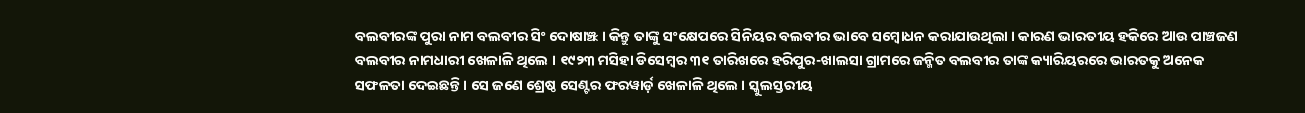ବଲବୀରଙ୍କ ପୁରା ନାମ ବଲବୀର ସିଂ ଦୋଷାଞ୍ଝ । କିନ୍ତୁ ତାଙ୍କୁ ସଂକ୍ଷେପରେ ସିନିୟର ବଲବୀର ଭାବେ ସମ୍ବୋଧନ କରାଯାଉଥିଲା । କାରଣ ଭାରତୀୟ ହକିରେ ଆଉ ପାଞ୍ଚଜଣ ବଲବୀର ନାମଧାରୀ ଖେଳାଳି ଥିଲେ । ୧୯୨୩ ମସିହା ଡିସେମ୍ବର ୩୧ ତାରିଖରେ ହରିପୁର-ଖାଲସା ଗ୍ରାମରେ ଜନ୍ମିତ ବଲବୀର ତାଙ୍କ କ୍ୟାରିୟରରେ ଭାରତକୁ ଅନେକ ସଫଳତା ଦେଇଛନ୍ତି । ସେ ଜଣେ ଶ୍ରେଷ୍ଠ ସେଣ୍ଟର ଫରୱାର୍ଡ଼ ଖେଳାଳି ଥିଲେ । ସ୍କୁଲସ୍ତରୀୟ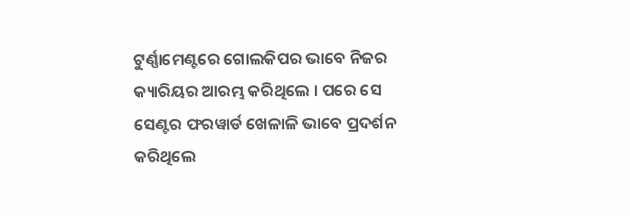ଟୁର୍ଣ୍ଣାମେଣ୍ଟରେ ଗୋଲକିପର ଭାବେ ନିଜର କ୍ୟାରିୟର ଆରମ୍ଭ କରିଥିଲେ । ପରେ ସେ ସେଣ୍ଟର ଫରୱାର୍ଡ ଖେଳାଳି ଭାବେ ପ୍ରଦର୍ଶନ କରିଥିଲେ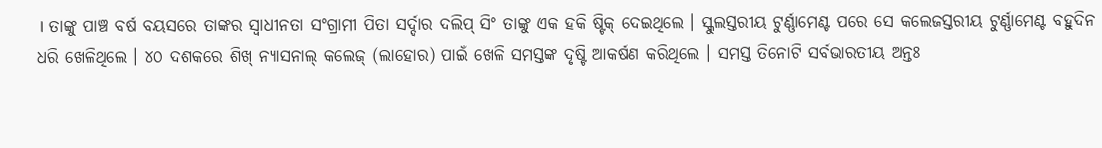। ତାଙ୍କୁ ପାଞ୍ଚ ବର୍ଷ ବୟସରେ ତାଙ୍କର ସ୍ୱାଧୀନତା ସଂଗ୍ରାମୀ ପିତା ସର୍ଦ୍ଦାର ଦଲିପ୍ ସିଂ ତାଙ୍କୁ ଏକ ହକି ଷ୍ଟିକ୍ ଦେଇଥିଲେ । ସ୍କୁଲସ୍ତରୀୟ ଟୁର୍ଣ୍ଣାମେଣ୍ଟ ପରେ ସେ କଲେଜସ୍ତରୀୟ ଟୁର୍ଣ୍ଣାମେଣ୍ଟ ବହୁଦିନ ଧରି ଖେଳିଥିଲେ । ୪୦ ଦଶକରେ ଶିଖ୍ ନ୍ୟାସନାଲ୍ କଲେଜ୍ (ଲାହୋର) ପାଇଁ ଖେଳି ସମସ୍ତଙ୍କ ଦୃଷ୍ଟି ଆକର୍ଷଣ କରିଥିଲେ । ସମସ୍ତ ତିନୋଟି ସର୍ବଭାରତୀୟ ଅନ୍ତଃ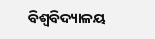ବିଶ୍ୱବିଦ୍ୟାଳୟ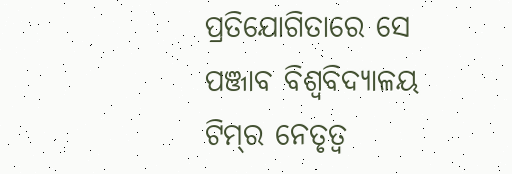ପ୍ରତିଯୋଗିତାରେ ସେ ପଞ୍ଜାବ ବିଶ୍ୱବିଦ୍ୟାଳୟ ଟିମ୍‌ର ନେତୃତ୍ୱ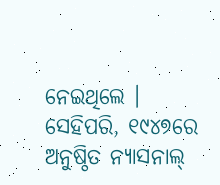ନେଇଥିଲେ । ସେହିପରି, ୧୯୪୭ରେ ଅନୁଷ୍ଠିତ ନ୍ୟାସନାଲ୍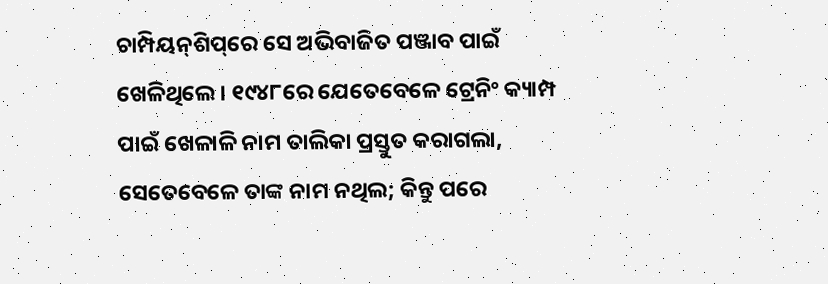ଚାମ୍ପିୟନ୍‌ଶିପ୍‌ରେ ସେ ଅଭିବାଜିତ ପଞ୍ଜାବ ପାଇଁ ଖେଳିଥିଲେ । ୧୯୪୮ରେ ଯେତେବେଳେ ଟ୍ରେନିଂ କ୍ୟାମ୍ପ ପାଇଁ ଖେଳାଳି ନାମ ତାଲିକା ପ୍ରସ୍ତୁତ କରାଗଲା, ସେତେବେଳେ ତାଙ୍କ ନାମ ନଥିଲ; କିନ୍ତୁ ପରେ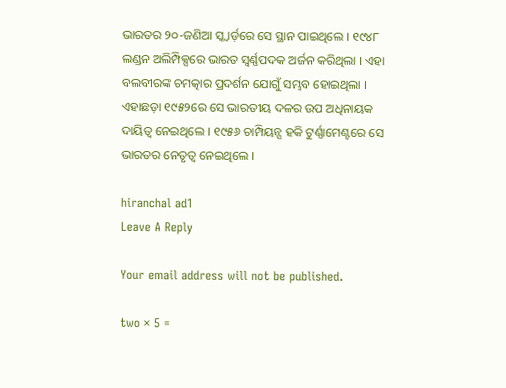ଭାରତର ୨୦-ଜଣିଆ ସ୍କ୍ୱାର୍ଡ଼ରେ ସେ ସ୍ଥାନ ପାଇଥିଲେ । ୧୯୪୮ ଲଣ୍ଡନ ଅଲିମ୍ପିକ୍ସରେ ଭାରତ ସ୍ୱର୍ଣ୍ଣପଦକ ଅର୍ଜନ କରିଥିଲା । ଏହା ବଲବୀରଙ୍କ ଚମତ୍କାର ପ୍ରଦର୍ଶନ ଯୋଗୁଁ ସମ୍ଭବ ହୋଇଥିଲା । ଏହାଛଡ଼ା ୧୯୫୨ରେ ସେ ଭାରତୀୟ ଦଳର ଉପ ଅଧିନାୟକ ଦାୟିତ୍ୱ ନେଇଥିଲେ । ୧୯୫୬ ଚାମ୍ପିୟନ୍ସ ହକି ଟୁର୍ଣ୍ଣାମେଣ୍ଟରେ ସେ ଭାରତର ନେତୃତ୍ୱ ନେଇଥିଲେ ।

hiranchal ad1
Leave A Reply

Your email address will not be published.

two × 5 =